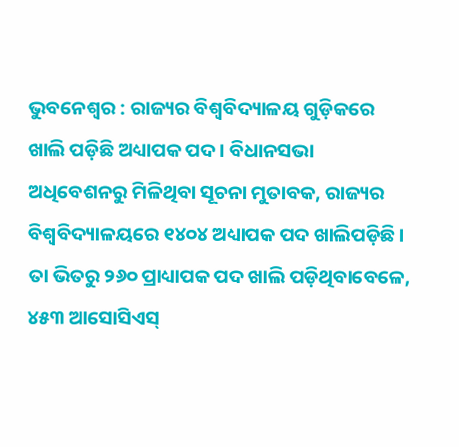ଭୁବନେଶ୍ଵର : ରାଜ୍ୟର ବିଶ୍ୱବିଦ୍ୟାଳୟ ଗୁଡ଼ିକରେ ଖାଲି ପଡ଼ିଛି ଅଧ୍ୟାପକ ପଦ । ବିଧାନସଭା ଅଧିବେଶନରୁ ମିଳିଥିବା ସୂଚନା ମୁତାବକ, ରାଜ୍ୟର ବିଶ୍ୱବିଦ୍ୟାଳୟରେ ୧୪୦୪ ଅଧ୍ୟାପକ ପଦ ଖାଲିପଡ଼ିଛି । ତା ଭିତରୁ ୨୬୦ ପ୍ରାଧ୍ୟାପକ ପଦ ଖାଲି ପଡ଼ିଥିବାବେଳେ, ୪୫୩ ଆସୋସିଏସ୍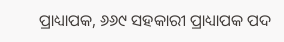ପ୍ରାଧ୍ୟାପକ, ୬୬୯ ସହକାରୀ ପ୍ରାଧ୍ୟାପକ ପଦ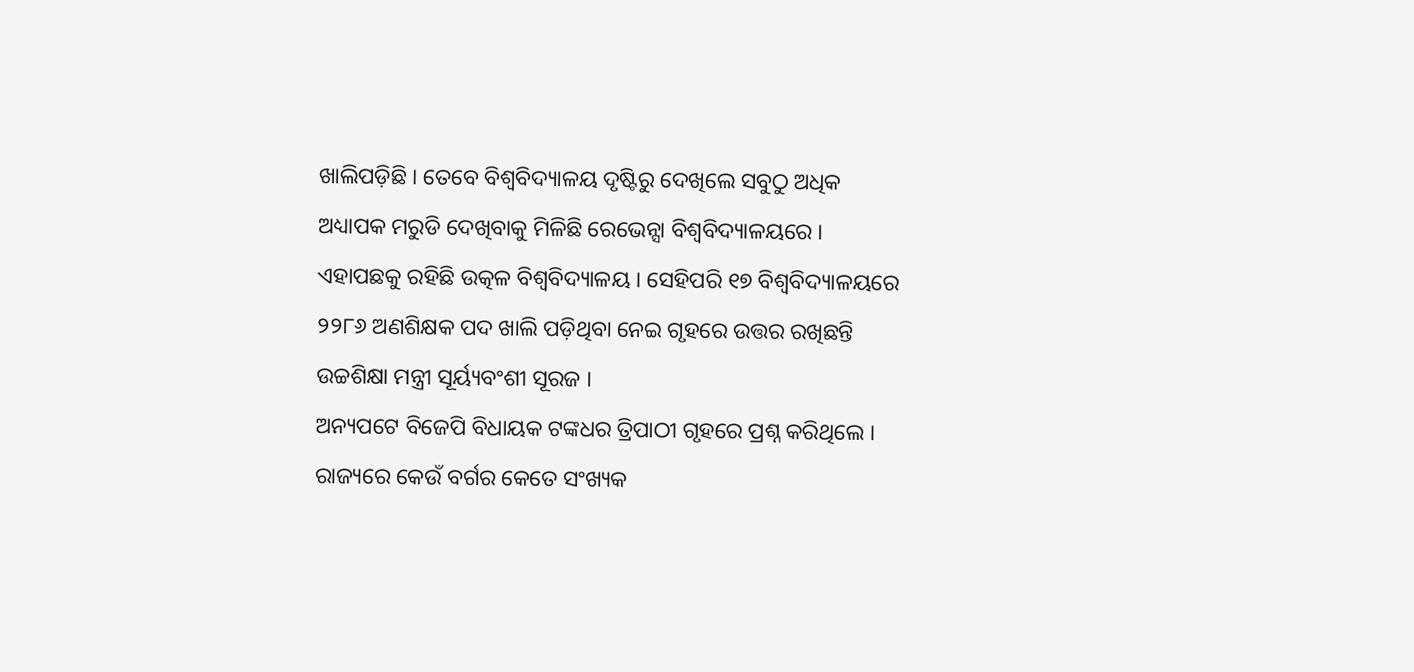ଖାଲିପଡ଼ିଛି । ତେବେ ବିଶ୍ୱବିଦ୍ୟାଳୟ ଦୃଷ୍ଟିରୁ ଦେଖିଲେ ସବୁଠୁ ଅଧିକ ଅଧ୍ୟାପକ ମରୁଡି ଦେଖିବାକୁ ମିଳିଛି ରେଭେନ୍ସା ବିଶ୍ୱବିଦ୍ୟାଳୟରେ । ଏହାପଛକୁ ରହିଛି ଉତ୍କଳ ବିଶ୍ୱବିଦ୍ୟାଳୟ । ସେହିପରି ୧୭ ବିଶ୍ୱବିଦ୍ୟାଳୟରେ ୨୨୮୬ ଅଣଶିକ୍ଷକ ପଦ ଖାଲି ପଡ଼ିଥିବା ନେଇ ଗୃହରେ ଉତ୍ତର ରଖିଛନ୍ତି ଉଚ୍ଚଶିକ୍ଷା ମନ୍ତ୍ରୀ ସୂର୍ୟ୍ୟବଂଶୀ ସୂରଜ ।
ଅନ୍ୟପଟେ ବିଜେପି ବିଧାୟକ ଟଙ୍କଧର ତ୍ରିପାଠୀ ଗୃହରେ ପ୍ରଶ୍ନ କରିଥିଲେ । ରାଜ୍ୟରେ କେଉଁ ବର୍ଗର କେତେ ସଂଖ୍ୟକ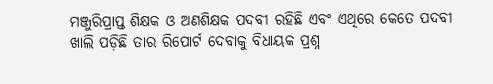ମଞ୍ଜୁରିପ୍ରାପ୍ତ ଶିକ୍ଷକ ଓ ଅଣଶିକ୍ଷକ ପଦବୀ ରହିଛି ଏବଂ ଏଥିରେ କେତେ ପଦବୀ ଖାଲି ପଡ଼ିଛି ତାର ରିପୋର୍ଟ ଦେବାକୁ ବିଧାୟକ ପ୍ରଶ୍ନ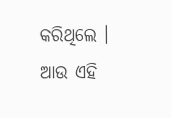କରିଥିଲେ । ଆଉ ଏହି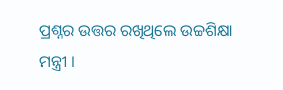ପ୍ରଶ୍ନର ଉତ୍ତର ରଖିଥିଲେ ଉଚ୍ଚଶିକ୍ଷା ମନ୍ତ୍ରୀ ।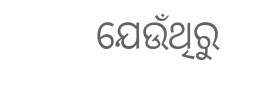ଯେଉଁଥିରୁ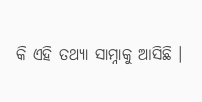କି ଏହି ତଥ୍ୟା ସାମ୍ନାକୁ ଆସିଛି ।